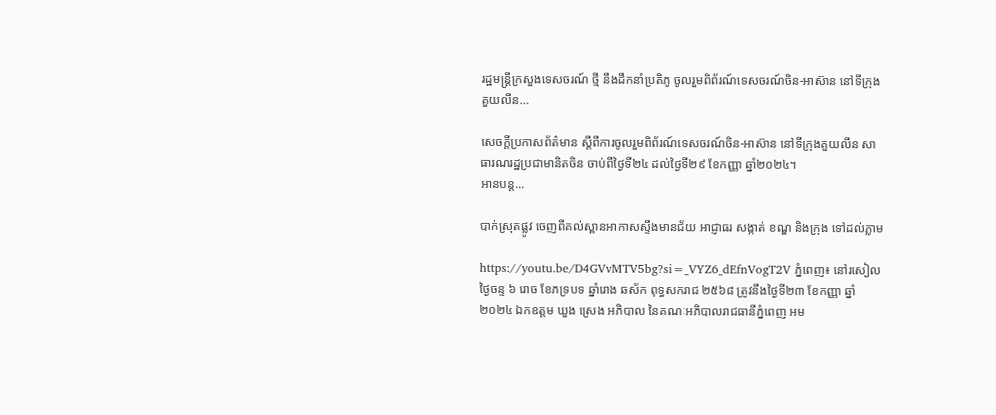រដ្ឋមន្ត្រីក្រសួងទេសចរណ៍ ថ្មី នឹងដឹកនាំប្រតិភូ ចូលរួមពិព័រណ៍ទេសចរណ៍ចិន-អាស៊ាន នៅទីក្រុងគួយលីន…

សេចក្តីប្រកាសព័ត៌មាន ស្តីពីការចូលរួមពិព័រណ៍ទេសចរណ៍ចិន-អាស៊ាន នៅទីក្រុងគួយលីន សាធារណរដ្ឋប្រជាមានិតចិន ចាប់ពីថ្ងៃទី២៤ ដល់ថ្ងៃទី២៩ ខែកញ្ញា ឆ្នាំ២០២៤។
អានបន្ត...

បាក់ស្រុតផ្លូវ ចេញពីគល់ស្ពានអាកាសស្ទឹងមានជ័យ អាជ្ញាធរ សង្កាត់ ខណ្ឌ និងក្រុង ទៅដល់ភ្លាម

https://youtu.be/D4GVvMTV5bg?si=_VYZ6_dEfnVogT2V ភ្នំពេញ៖ នៅរសៀលថ្ងៃចន្ទ ៦ រោច ខែភទ្របទ ឆ្នាំរោង ឆស័ក ពុទ្ធសករាជ ២៥៦៨ ត្រូវនឹងថ្ងៃទី២៣ ខែកញ្ញា ឆ្នាំ២០២៤ ឯកឧត្តម ឃួង ស្រេង អភិបាល នៃគណៈអភិបាលរាជធានីភ្នំពេញ អម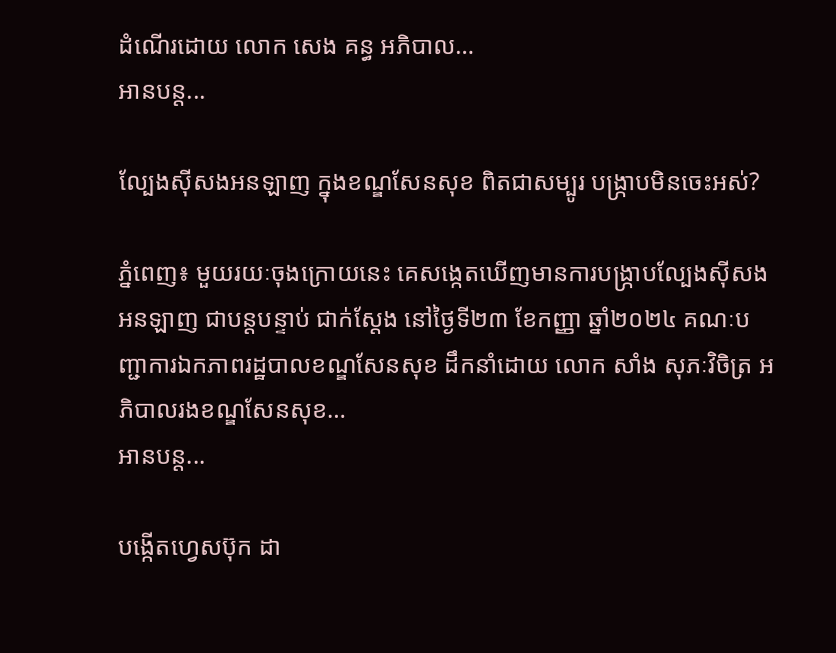ដំណើរដោយ លោក សេង គន្ធ អភិបាល…
អានបន្ត...

ល្បែងស៊ីសងអនឡាញ ក្នុងខណ្ឌសែនសុខ ពិតជាសម្បូរ បង្ក្រាបមិនចេះអស់?

ភ្នំពេញ៖ មួយរយៈចុងក្រោយនេះ គេសង្កេតឃើញមានការបង្ក្រាបល្បែងស៊ីសងអនឡាញ ជាបន្តបន្ទាប់ ជាក់ស្តែង នៅថ្ងៃទី២៣ ខែកញ្ញា ឆ្នាំ២០២៤ គណៈបញ្ជាការឯកភាពរដ្ឋបាលខណ្ឌសែនសុខ ដឹកនាំដោយ លោក សាំង សុភៈវិចិត្រ អភិបាលរងខណ្ឌសែនសុខ…
អានបន្ត...

បង្កើតហ្វេសប៊ុក ដា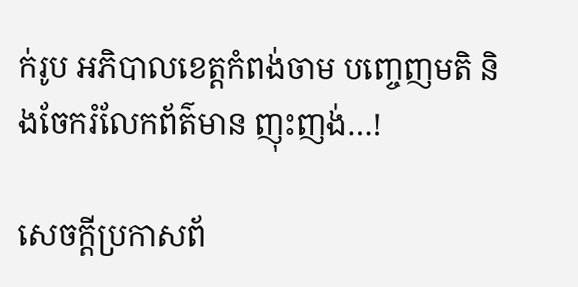ក់រូប អភិបាលខេត្តកំពង់ចាម បញ្ចេញមតិ និងចែករំលែកព័ត៌មាន ញុះញង់…!

សេចក្ដីប្រកាសព័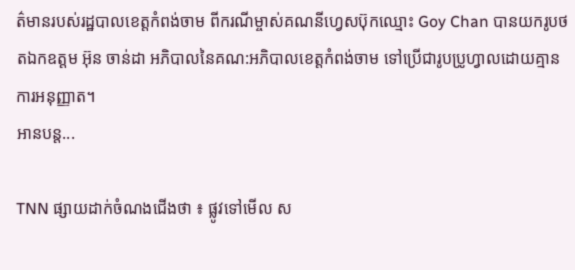ត៌មានរបស់រដ្ឋបាលខេត្តកំពង់ចាម ពីករណីម្ចាស់គណនីហ្វេសប៊ុកឈ្មោះ Goy Chan បានយករូបថតឯកឧត្តម អ៊ុន ចាន់ដា អភិបាលនៃគណ:អភិបាលខេត្តកំពង់ចាម ទៅប្រើជារូបប្រូហ្វាលដោយគ្មានការអនុញ្ញាត។
អានបន្ត...

TNN ផ្សាយដាក់ចំណងជើងថា ៖ ផ្លូវទៅមើល ស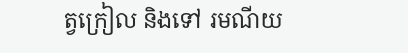ត្វក្រៀល និងទៅ រមណីយ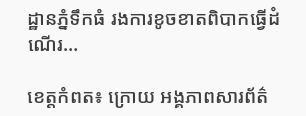ដ្ឋានភ្នំទឹកធំ រងការខូចខាតពិបាកធ្វើដំណើរ…

ខេត្តកំពត៖ ក្រោយ អង្គភាពសារព័ត៌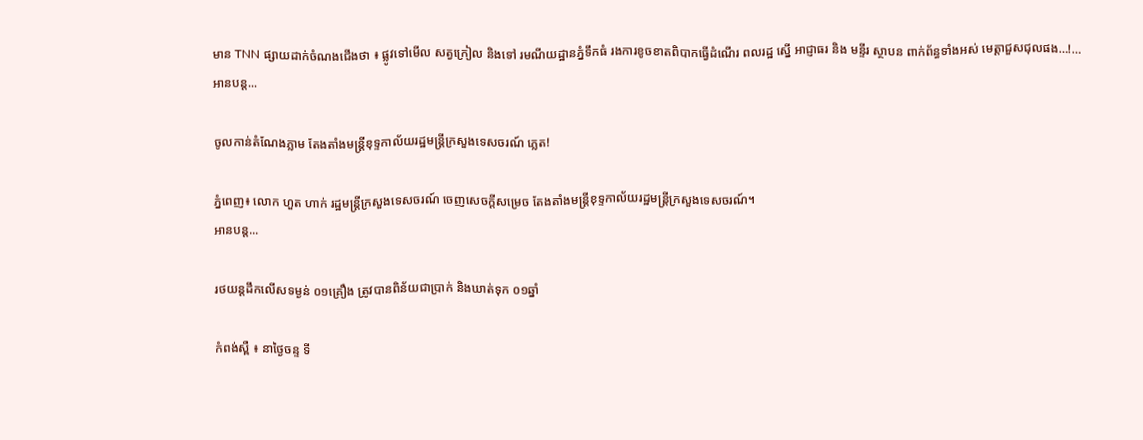មាន TNN ផ្សាយដាក់ចំណងជើងថា ៖ ផ្លូវទៅមើល សត្វក្រៀល និងទៅ រមណីយដ្ឋានភ្នំទឹកធំ រងការខូចខាតពិបាកធ្វើដំណើរ ពលរដ្ឋ ស្នើ អាជ្ញាធរ និង មន្ទីរ ស្ថាបន ពាក់ព័ន្ធទាំងអស់ មេត្តាជួសជុលផង…!…
អានបន្ត...

ចូលកាន់តំណែងភ្លាម តែងតាំងមន្ត្រីខុទ្ទកាល័យរដ្ឋមន្ត្រីក្រសួងទេសចរណ៍ ភ្លេត!

ភ្នំពេញ៖ លោក ហួត ហាក់ រដ្ឋមន្ត្រីក្រសួងទេសចរណ៍ ចេញសេចក្តីសម្រេច តែងតាំងមន្ត្រីខុទ្ទកាល័យរដ្ឋមន្ត្រីក្រសួងទេសចរណ៍។
អានបន្ត...

រថយន្ដដឹកលើសទម្ងន់ ០១គ្រឿង ត្រូវបានពិន័យជាប្រាក់ និងឃាត់ទុក ០១ឆ្នាំ

កំពង់ស្ពឺ ៖ នាថ្ងៃចន្ទ ទី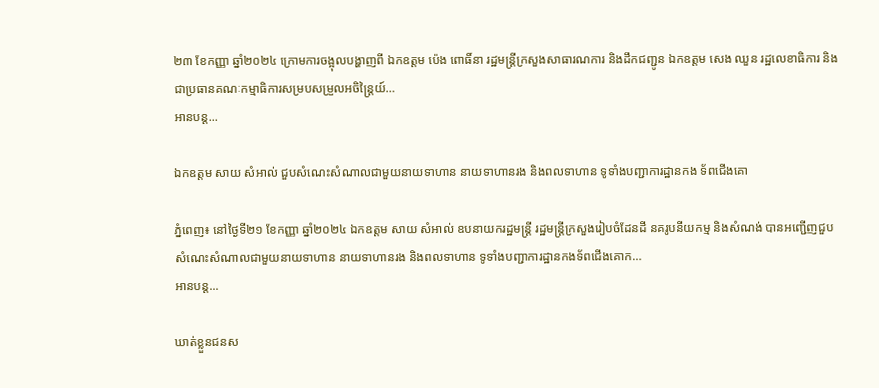២៣ ខែកញ្ញា ឆ្នាំ២០២៤ ក្រោមការចង្អុលបង្ហាញពី ឯកឧត្តម ប៉េង ពោធិ៍នា រដ្ឋមន្រ្តីក្រសួងសាធារណការ និងដឹកជញ្ជូន ឯកឧត្តម សេង ឈួន រដ្ឋលេខាធិការ និងជាប្រធានគណៈកម្មាធិការសម្របសម្រួលអចិន្ត្រៃយ៍…
អានបន្ត...

ឯកឧត្តម សាយ សំអាល់ ជួបសំណេះសំណាលជាមួយនាយទាហាន នាយទាហានរង និងពលទាហាន ទូទាំងបញ្ជាការដ្ឋានកង ទ័ពជើងគោ

ភ្នំពេញ៖ នៅថ្ងៃទី២១ ខែកញ្ញា ឆ្នាំ២០២៤ ឯកឧត្តម សាយ សំអាល់ ឧបនាយករដ្ឋមន្ត្រី រដ្ឋមន្ត្រីក្រសួងរៀបចំដែនដី នគរូបនីយកម្ម និងសំណង់ បានអញ្ជើញជួបសំណេះសំណាលជាមួយនាយទាហាន នាយទាហានរង និងពលទាហាន ទូទាំងបញ្ជាការដ្ឋានកងទ័ពជើងគោក…
អានបន្ត...

ឃាត់ខ្លួនជនស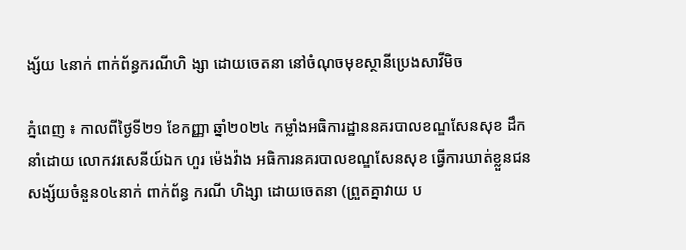ង្ស័យ ៤នាក់ ពាក់ព័ន្ធករណីហិ ង្សា ដោយចេតនា នៅចំណុចមុខស្ថានីប្រេងសាវីមិច

ភ្នំពេញ ៖ កាលពីថ្ងៃទី២១ ខែកញ្ញា ឆ្នាំ២០២៤ កម្លាំងអធិការដ្ឋាននគរបាលខណ្ឌសែនសុខ ដឹកនាំដោយ លោកវរសេនីយ៍ឯក ហួរ ម៉េងវ៉ាង អធិការនគរបាលខណ្ឌសែនសុខ ធ្វើការឃាត់ខ្លួនជនសង្ស័យចំនួន០៤នាក់ ពាក់ព័ន្ធ ករណី ហិង្សា ដោយចេតនា (ព្រួតគ្នាវាយ ប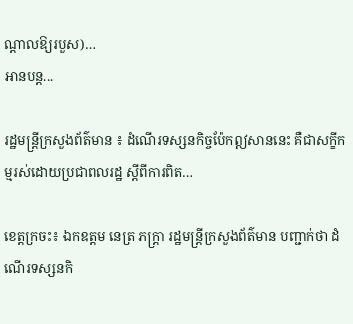ណ្តាលឱ្យរបួស)…
អានបន្ត...

រដ្ឋមន្ត្រីក្រសួងព័ត៌មាន ៖ ដំណើរទស្សនកិច្ចប៉ែកឦសាននេះ គឺជាសក្ខីកម្មរស់ដោយប្រជាពលរដ្ឋ ស្តីពីការពិត…

ខេត្តក្រចះ៖ ឯកឧត្ដម នេត្រ ភក្ត្រា រដ្ឋមន្ត្រីក្រសួងព័ត៌មាន បញ្ជាក់ថា ដំណើរទស្សនកិ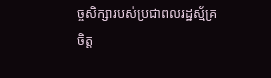ច្ចសិក្សារបស់ប្រជាពលរដ្ឋស្ម័គ្រចិត្ត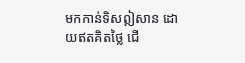មកកាន់ទិសឦសាន ដោយឥតគិតថ្លៃ ជើ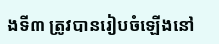ងទី៣ ត្រូវបានរៀបចំឡើងនៅ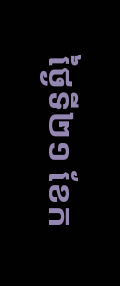ថ្ងៃទី២១ ខែក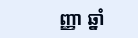ញ្ញា ឆ្នាំ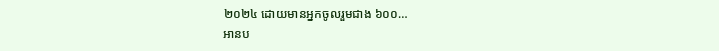២០២៤ ដោយមានអ្នកចូលរួមជាង ៦០០…
អានប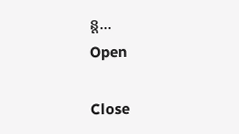ន្ត...
Open

Close